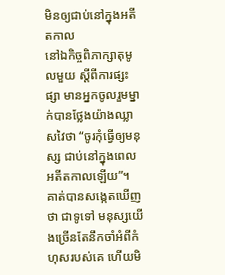មិនឲ្យជាប់នៅក្នុងអតីតកាល
នៅឯកិច្ចពិភាក្សាតុមូលមួយ ស្ដីពីការផ្សះផ្សា មានអ្នកចូលរួមម្នាក់បានថ្លែងយ៉ាងឈ្លាសវៃថា “ចូរកុំធ្វើឲ្យមនុស្ស ជាប់នៅក្នុងពេលអតីតកាលឡើយ”។ គាត់បានសង្កេតឃើញថា ជាទូទៅ មនុស្សយើងច្រើនតែនឹកចាំអំពីកំហុសរបស់គេ ហើយមិ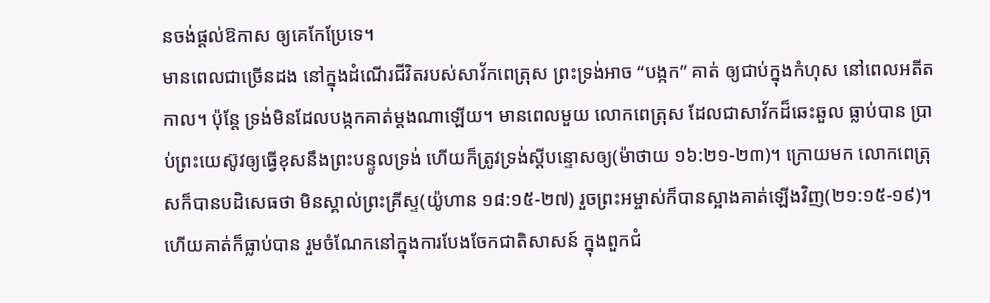នចង់ផ្ដល់ឱកាស ឲ្យគេកែប្រែទេ។
មានពេលជាច្រើនដង នៅក្នុងដំណើរជីវិតរបស់សាវ័កពេត្រុស ព្រះទ្រង់អាច “បង្កក” គាត់ ឲ្យជាប់ក្នុងកំហុស នៅពេលអតីតកាល។ ប៉ុន្តែ ទ្រង់មិនដែលបង្កកគាត់ម្ដងណាឡើយ។ មានពេលមួយ លោកពេត្រុស ដែលជាសាវ័កដ៏ឆេះឆួល ធ្លាប់បាន ប្រាប់ព្រះយេស៊ូវឲ្យធ្វើខុសនឹងព្រះបន្ទូលទ្រង់ ហើយក៏ត្រូវទ្រង់ស្ដីបន្ទោសឲ្យ(ម៉ាថាយ ១៦:២១-២៣)។ ក្រោយមក លោកពេត្រុសក៏បានបដិសេធថា មិនស្គាល់ព្រះគ្រីស្ទ(យ៉ូហាន ១៨:១៥-២៧) រួចព្រះអម្ចាស់ក៏បានស្អាងគាត់ឡើងវិញ(២១:១៥-១៩)។ ហើយគាត់ក៏ធ្លាប់បាន រួមចំណែកនៅក្នុងការបែងចែកជាតិសាសន៍ ក្នុងពួកជំ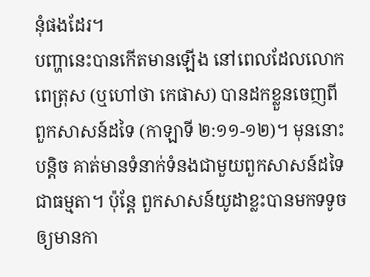នុំផងដែរ។
បញ្ហានេះបានកើតមានឡើង នៅពេលដែលលោកពេត្រុស (ឬហៅថា កេផាស) បានដកខ្លួនចេញពីពួកសាសន៍ដទៃ (កាឡាទី ២:១១-១២)។ មុននោះបន្តិច គាត់មានទំនាក់ទំនងជាមួយពួកសាសន៍ដទៃ ជាធម្មតា។ ប៉ុន្តែ ពួកសាសន៍យូដាខ្លះបានមកទទូច ឲ្យមានកា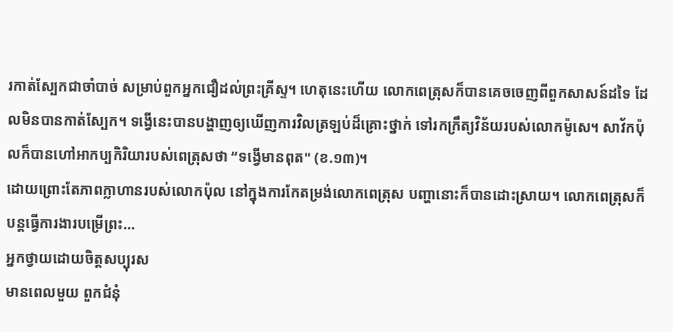រកាត់ស្បែកជាចាំបាច់ សម្រាប់ពួកអ្នកជឿដល់ព្រះគ្រីស្ទ។ ហេតុនេះហើយ លោកពេត្រុសក៏បានគេចចេញពីពួកសាសន៍ដទៃ ដែលមិនបានកាត់ស្បែក។ ទង្វើនេះបានបង្ហាញឲ្យឃើញការវិលត្រឡប់ដ៏គ្រោះថ្នាក់ ទៅរកក្រឹត្យវិន័យរបស់លោកម៉ូសេ។ សាវ័កប៉ុលក៏បានហៅអាកប្បកិរិយារបស់ពេត្រុសថា “ទង្វើមានពុត" (ខ.១៣)។
ដោយព្រោះតែភាពក្លាហានរបស់លោកប៉ុល នៅក្នុងការកែតម្រង់លោកពេត្រុស បញ្ហានោះក៏បានដោះស្រាយ។ លោកពេត្រុសក៏បន្តធ្វើការងារបម្រើព្រះ…
អ្នកថ្វាយដោយចិត្តសប្បុរស
មានពេលមួយ ពួកជំនុំ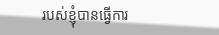របស់ខ្ញុំបានធ្វើការ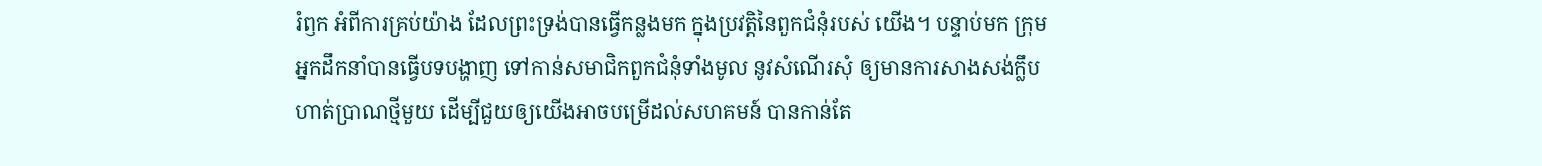រំឭក អំពីការគ្រប់យ៉ាង ដែលព្រះទ្រង់បានធ្វើកន្លងមក ក្នុងប្រវត្តិនៃពួកជំនុំរបស់ យើង។ បន្ទាប់មក ក្រុមអ្នកដឹកនាំបានធ្វើបទបង្ហាញ ទៅកាន់សមាជិកពួកជំនុំទាំងមូល នូវសំណើរសុំ ឲ្យមានការសាងសង់ក្លឹបហាត់ប្រាណថ្មីមួយ ដើម្បីជួយឲ្យយើងអាចបម្រើដល់សហគមន៍ បានកាន់តែ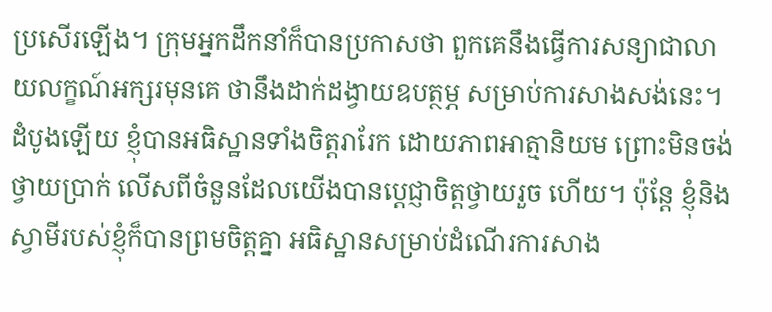ប្រសើរឡើង។ ក្រុមអ្នកដឹកនាំក៏បានប្រកាសថា ពួកគេនឹងធ្វើការសន្យាជាលាយលក្ខណ៍អក្សរមុនគេ ថានឹងដាក់ដង្វាយឧបត្ថម្ភ សម្រាប់ការសាងសង់នេះ។ ដំបូងឡើយ ខ្ញុំបានអធិស្ឋានទាំងចិត្តរារែក ដោយភាពអាត្មានិយម ព្រោះមិនចង់ថ្វាយប្រាក់ លើសពីចំនួនដែលយើងបានប្ដេជ្ញាចិត្តថ្វាយរួច ហើយ។ ប៉ុន្តែ ខ្ញុំនិងស្វាមីរបស់ខ្ញុំក៏បានព្រមចិត្តគ្នា អធិស្ឋានសម្រាប់ដំណើរការសាង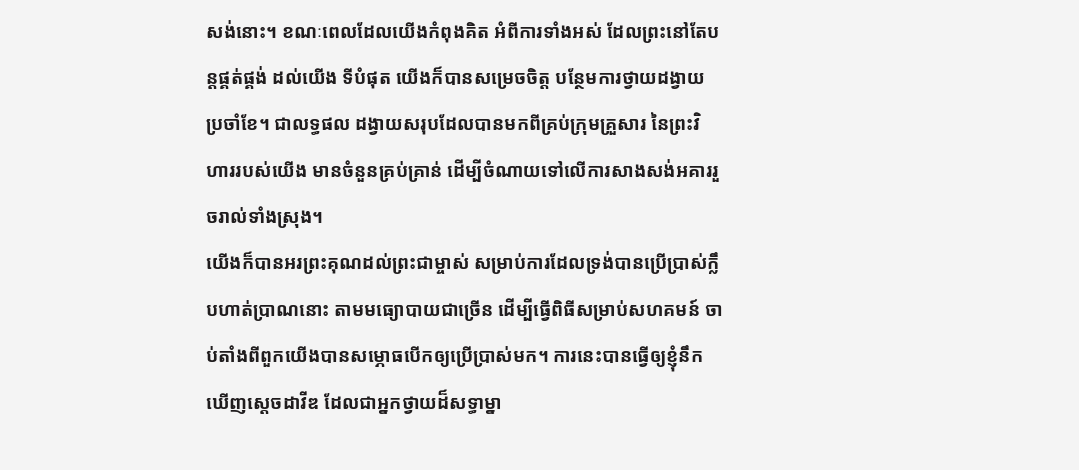សង់នោះ។ ខណៈពេលដែលយើងកំពុងគិត អំពីការទាំងអស់ ដែលព្រះនៅតែបន្តផ្គត់ផ្គង់ ដល់យើង ទីបំផុត យើងក៏បានសម្រេចចិត្ត បន្ថែមការថ្វាយដង្វាយ ប្រចាំខែ។ ជាលទ្ធផល ដង្វាយសរុបដែលបានមកពីគ្រប់ក្រុមគ្រួសារ នៃព្រះវិហាររបស់យើង មានចំនួនគ្រប់គ្រាន់ ដើម្បីចំណាយទៅលើការសាងសង់អគាររួចរាល់ទាំងស្រុង។
យើងក៏បានអរព្រះគុណដល់ព្រះជាម្ចាស់ សម្រាប់ការដែលទ្រង់បានប្រើប្រាស់ក្លឹបហាត់ប្រាណនោះ តាមមធ្យោបាយជាច្រើន ដើម្បីធ្វើពិធីសម្រាប់សហគមន៍ ចាប់តាំងពីពួកយើងបានសម្ភោធបើកឲ្យប្រើប្រាស់មក។ ការនេះបានធ្វើឲ្យខ្ញុំនឹកឃើញស្ដេចដាវីឌ ដែលជាអ្នកថ្វាយដ៏សទ្ធាម្នា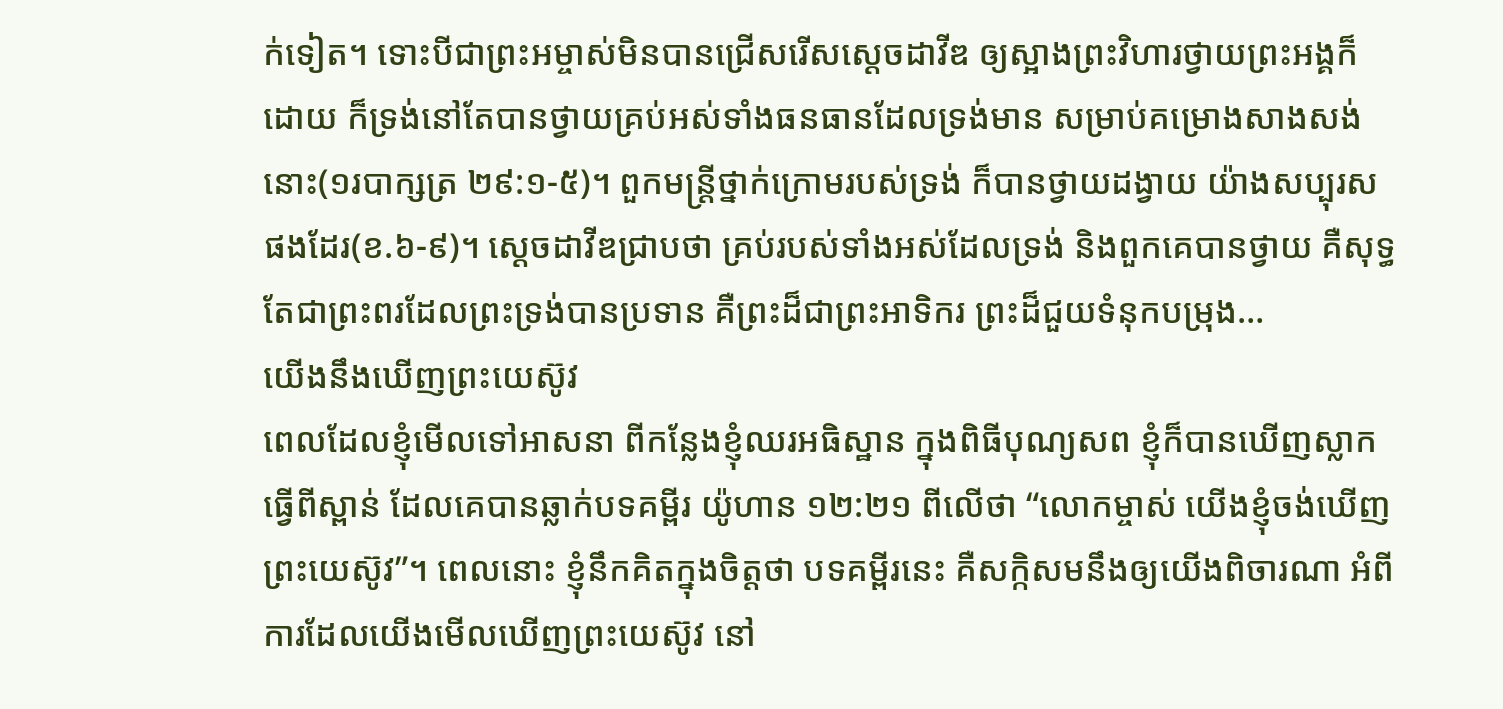ក់ទៀត។ ទោះបីជាព្រះអម្ចាស់មិនបានជ្រើសរើសស្ដេចដាវីឌ ឲ្យស្អាងព្រះវិហារថ្វាយព្រះអង្គក៏ដោយ ក៏ទ្រង់នៅតែបានថ្វាយគ្រប់អស់ទាំងធនធានដែលទ្រង់មាន សម្រាប់គម្រោងសាងសង់នោះ(១របាក្សត្រ ២៩:១-៥)។ ពួកមន្រ្តីថ្នាក់ក្រោមរបស់ទ្រង់ ក៏បានថ្វាយដង្វាយ យ៉ាងសប្បុរសផងដែរ(ខ.៦-៩)។ ស្ដេចដាវីឌជ្រាបថា គ្រប់របស់ទាំងអស់ដែលទ្រង់ និងពួកគេបានថ្វាយ គឺសុទ្ធតែជាព្រះពរដែលព្រះទ្រង់បានប្រទាន គឺព្រះដ៏ជាព្រះអាទិករ ព្រះដ៏ជួយទំនុកបម្រុង…
យើងនឹងឃើញព្រះយេស៊ូវ
ពេលដែលខ្ញុំមើលទៅអាសនា ពីកន្លែងខ្ញុំឈរអធិស្ឋាន ក្នុងពិធីបុណ្យសព ខ្ញុំក៏បានឃើញស្លាកធ្វើពីស្ពាន់ ដែលគេបានឆ្លាក់បទគម្ពីរ យ៉ូហាន ១២:២១ ពីលើថា “លោកម្ចាស់ យើងខ្ញុំចង់ឃើញព្រះយេស៊ូវ”។ ពេលនោះ ខ្ញុំនឹកគិតក្នុងចិត្តថា បទគម្ពីរនេះ គឺសក្កិសមនឹងឲ្យយើងពិចារណា អំពីការដែលយើងមើលឃើញព្រះយេស៊ូវ នៅ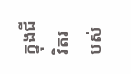ក្នុងជីវិតរបស់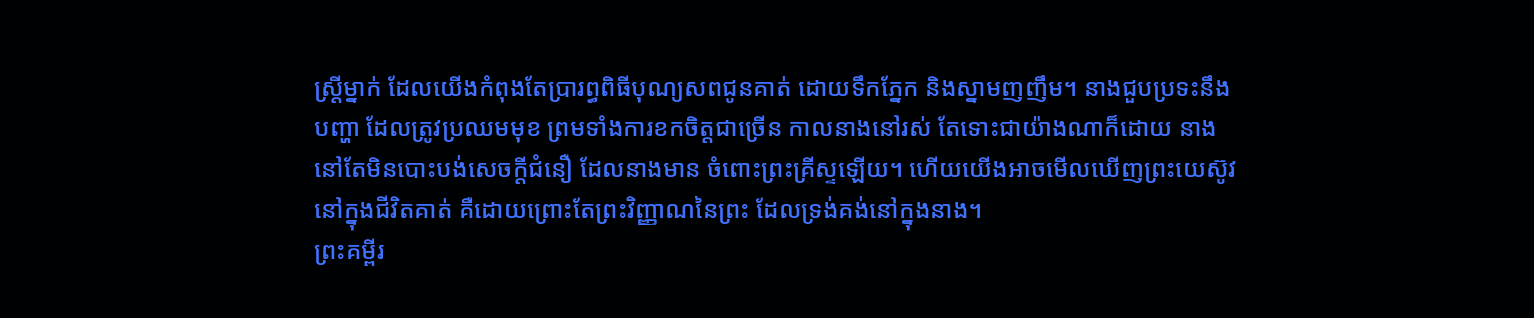ស្រ្តីម្នាក់ ដែលយើងកំពុងតែប្រារព្ធពិធីបុណ្យសពជូនគាត់ ដោយទឹកភ្នែក និងស្នាមញញឹម។ នាងជួបប្រទះនឹងបញ្ហា ដែលត្រូវប្រឈមមុខ ព្រមទាំងការខកចិត្តជាច្រើន កាលនាងនៅរស់ តែទោះជាយ៉ាងណាក៏ដោយ នាងនៅតែមិនបោះបង់សេចក្តីជំនឿ ដែលនាងមាន ចំពោះព្រះគ្រីស្ទឡើយ។ ហើយយើងអាចមើលឃើញព្រះយេស៊ូវ នៅក្នុងជីវិតគាត់ គឺដោយព្រោះតែព្រះវិញ្ញាណនៃព្រះ ដែលទ្រង់គង់នៅក្នុងនាង។
ព្រះគម្ពីរ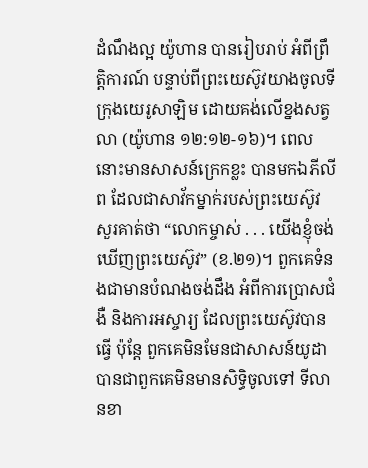ដំណឹងល្អ យ៉ូហាន បានរៀបរាប់ អំពីព្រឹត្តិការណ៍ បន្ទាប់ពីព្រះយេស៊ូវយាងចូលទីក្រុងយេរូសាឡិម ដោយគង់លើខ្នងសត្វលា (យ៉ូហាន ១២:១២-១៦)។ ពេលនោះមានសាសន៍ក្រេកខ្លះ បានមកឯភីលីព ដែលជាសាវ័កម្នាក់របស់ព្រះយេស៊ូវ សួរគាត់ថា “លោកម្ចាស់ . . . យើងខ្ញុំចង់ឃើញព្រះយេស៊ូវ” (ខ.២១)។ ពួកគេទំនងជាមានបំណងចង់ដឹង អំពីការប្រោសជំងឺ និងការអស្ចារ្យ ដែលព្រះយេស៊ូវបានធ្វើ ប៉ុន្តែ ពួកគេមិនមែនជាសាសន៍យូដា បានជាពួកគេមិនមានសិទ្ធិចូលទៅ ទីលានខា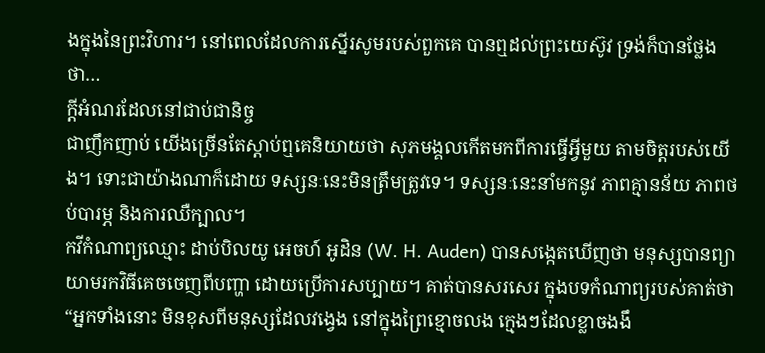ងក្នុងនៃព្រះវិហារ។ នៅពេលដែលការស្នើរសូមរបស់ពួកគេ បានឮដល់ព្រះយេស៊ូវ ទ្រង់ក៏បានថ្លែងថា…
ក្ដីអំណរដែលនៅជាប់ជានិច្ច
ជាញឹកញាប់ យើងច្រើនតែស្ដាប់ឮគេនិយាយថា សុភមង្គលកើតមកពីការធ្វើអ្វីមួយ តាមចិត្តរបស់យើង។ ទោះជាយ៉ាងណាក៏ដោយ ទស្សនៈនេះមិនត្រឹមត្រូវទេ។ ទស្សនៈនេះនាំមកនូវ ភាពគ្មានន័យ ភាពថប់បារម្ភ និងការឈឺក្បាល។
កវីកំណាព្យឈ្មោះ ដាប់បិលយូ អេចហ៍ អូដិន (W. H. Auden) បានសង្កេតឃើញថា មនុស្សបានព្យាយាមរកវិធីគេចចេញពីបញ្ហា ដោយប្រើការសប្បាយ។ គាត់បានសរសេរ ក្នុងបទកំណាព្យរបស់គាត់ថា “អ្នកទាំងនោះ មិនខុសពីមនុស្សដែលវង្វេង នៅក្នុងព្រៃខ្មោចលង ក្មេងៗដែលខ្លាចងងឹ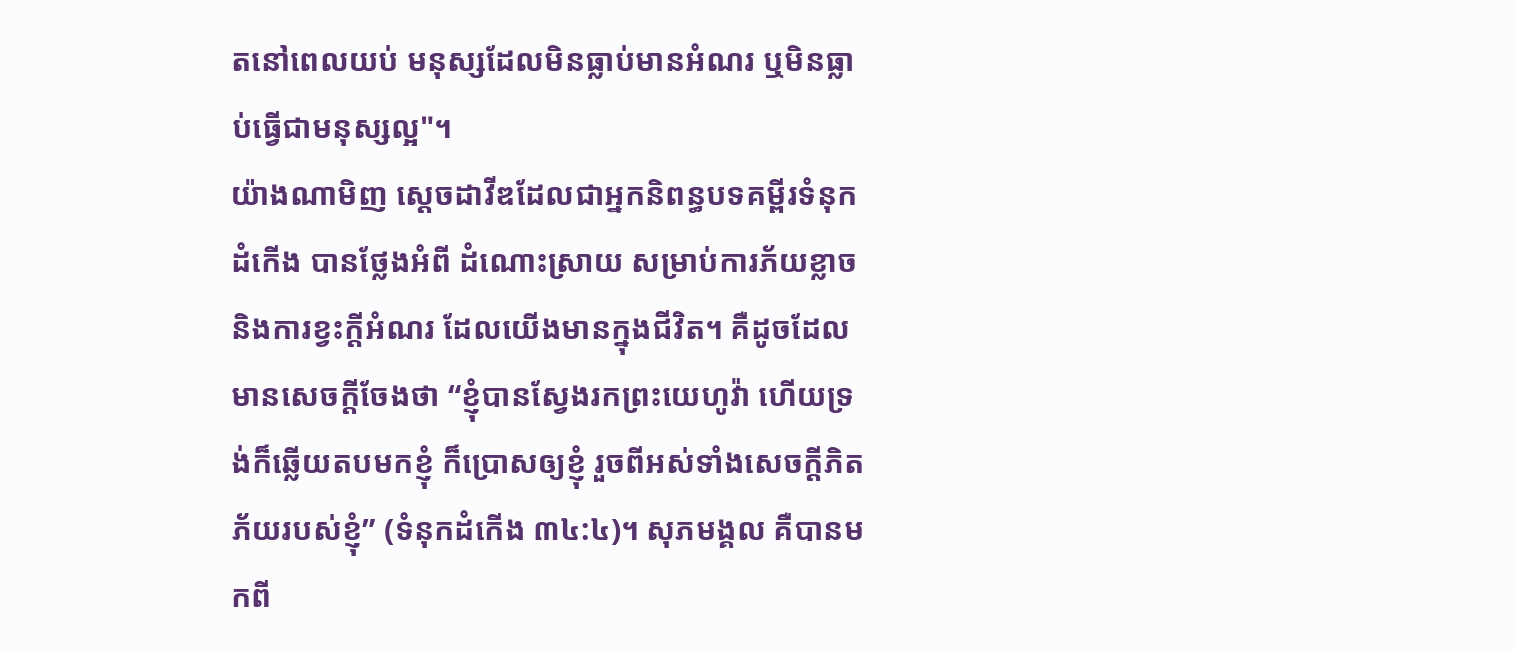តនៅពេលយប់ មនុស្សដែលមិនធ្លាប់មានអំណរ ឬមិនធ្លាប់ធ្វើជាមនុស្សល្អ"។
យ៉ាងណាមិញ ស្ដេចដាវីឌដែលជាអ្នកនិពន្ធបទគម្ពីរទំនុកដំកើង បានថ្លែងអំពី ដំណោះស្រាយ សម្រាប់ការភ័យខ្លាច និងការខ្វះក្តីអំណរ ដែលយើងមានក្នុងជីវិត។ គឺដូចដែលមានសេចក្តីចែងថា “ខ្ញុំបានស្វែងរកព្រះយេហូវ៉ា ហើយទ្រង់ក៏ឆ្លើយតបមកខ្ញុំ ក៏ប្រោសឲ្យខ្ញុំ រួចពីអស់ទាំងសេចក្តីភិតភ័យរបស់ខ្ញុំ” (ទំនុកដំកើង ៣៤:៤)។ សុភមង្គល គឺបានមកពី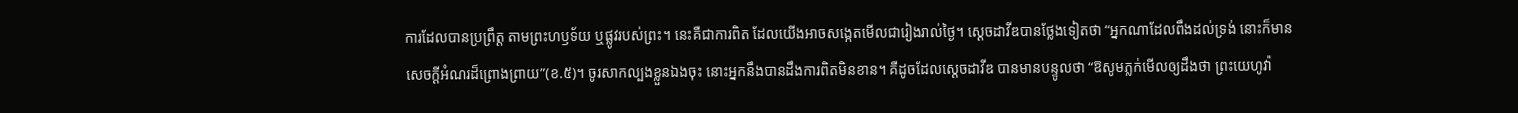ការដែលបានប្រព្រឹត្ត តាមព្រះហឫទ័យ ឬផ្លូវរបស់ព្រះ។ នេះគឺជាការពិត ដែលយើងអាចសង្កេតមើលជារៀងរាល់ថ្ងៃ។ ស្ដេចដាវីឌបានថ្លែងទៀតថា “អ្នកណាដែលពឹងដល់ទ្រង់ នោះក៏មានសេចក្តីអំណរដ៏ព្រោងព្រាយ”(ខ.៥)។ ចូរសាកល្បងខ្លួនឯងចុះ នោះអ្នកនឹងបានដឹងការពិតមិនខាន។ គឺដូចដែលស្ដេចដាវីឌ បានមានបន្ទូលថា “ឱសូមភ្លក់មើលឲ្យដឹងថា ព្រះយេហូវ៉ា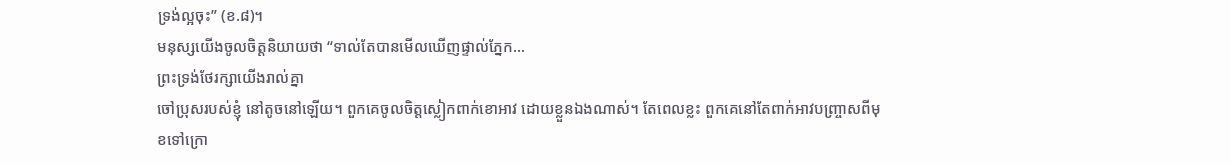ទ្រង់ល្អចុះ” (ខ.៨)។
មនុស្សយើងចូលចិត្តនិយាយថា “ទាល់តែបានមើលឃើញផ្ទាល់ភ្នែក…
ព្រះទ្រង់ថែរក្សាយើងរាល់គ្នា
ចៅប្រុសរបស់ខ្ញុំ នៅតូចនៅឡើយ។ ពួកគេចូលចិត្តស្លៀកពាក់ខោអាវ ដោយខ្លួនឯងណាស់។ តែពេលខ្លះ ពួកគេនៅតែពាក់អាវបញ្ច្រាសពីមុខទៅក្រោ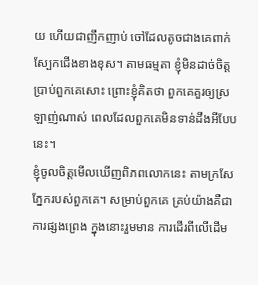យ ហើយជាញឹកញាប់ ចៅដែលតូចជាងគេពាក់ស្បែកជើងខាងខុស។ តាមធម្មតា ខ្ញុំមិនដាច់ចិត្តប្រាប់ពួកគេសោះ ព្រោះខ្ញុំគិតថា ពួកគេគួរឲ្យស្រឡាញ់ណាស់ ពេលដែលពួកគេមិនទាន់ដឹងអីបែបនេះ។
ខ្ញុំចូលចិត្តមើលឃើញពិភពលោកនេះ តាមក្រសែភ្នែករបស់ពួកគេ។ សម្រាប់ពួកគេ គ្រប់យ៉ាងគឺជាការផ្សងព្រេង ក្នុងនោះរួមមាន ការដើរពីលើដើម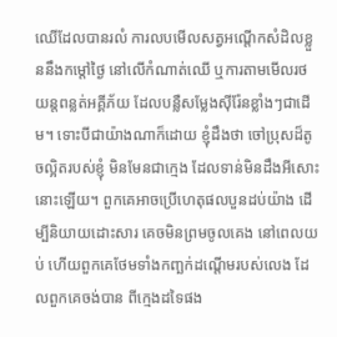ឈើដែលបានរលំ ការលបមើលសត្វអណ្ដើកសំដិលខ្លួននឹងកម្តៅថ្ងៃ នៅលើកំណាត់ឈើ ឬការតាមមើលរថយន្តពន្លត់អគ្គីភ័យ ដែលបន្លឺសម្លែងស៊ីរ៉ែនខ្លាំងៗជាដើម។ ទោះបីជាយ៉ាងណាក៏ដោយ ខ្ញុំដឹងថា ចៅប្រុសដ៏តូចល្អិតរបស់ខ្ញុំ មិនមែនជាក្មេង ដែលទាន់មិនដឹងអីសោះនោះឡើយ។ ពួកគេអាចប្រើហេតុផលបួនដប់យ៉ាង ដើម្បីនិយាយដោះសារ គេចមិនព្រមចូលគេង នៅពេលយប់ ហើយពួកគេថែមទាំងកញ្ឆក់ដណ្ដើមរបស់លេង ដែលពួកគេចង់បាន ពីក្មេងដទៃផង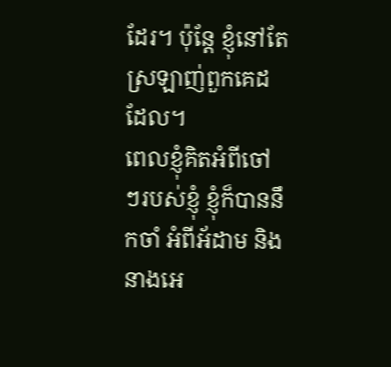ដែរ។ ប៉ុន្តែ ខ្ញុំនៅតែស្រឡាញ់ពួកគេដដែល។
ពេលខ្ញុំគិតអំពីចៅៗរបស់ខ្ញុំ ខ្ញុំក៏បាននឹកចាំ អំពីអ័ដាម និងនាងអេ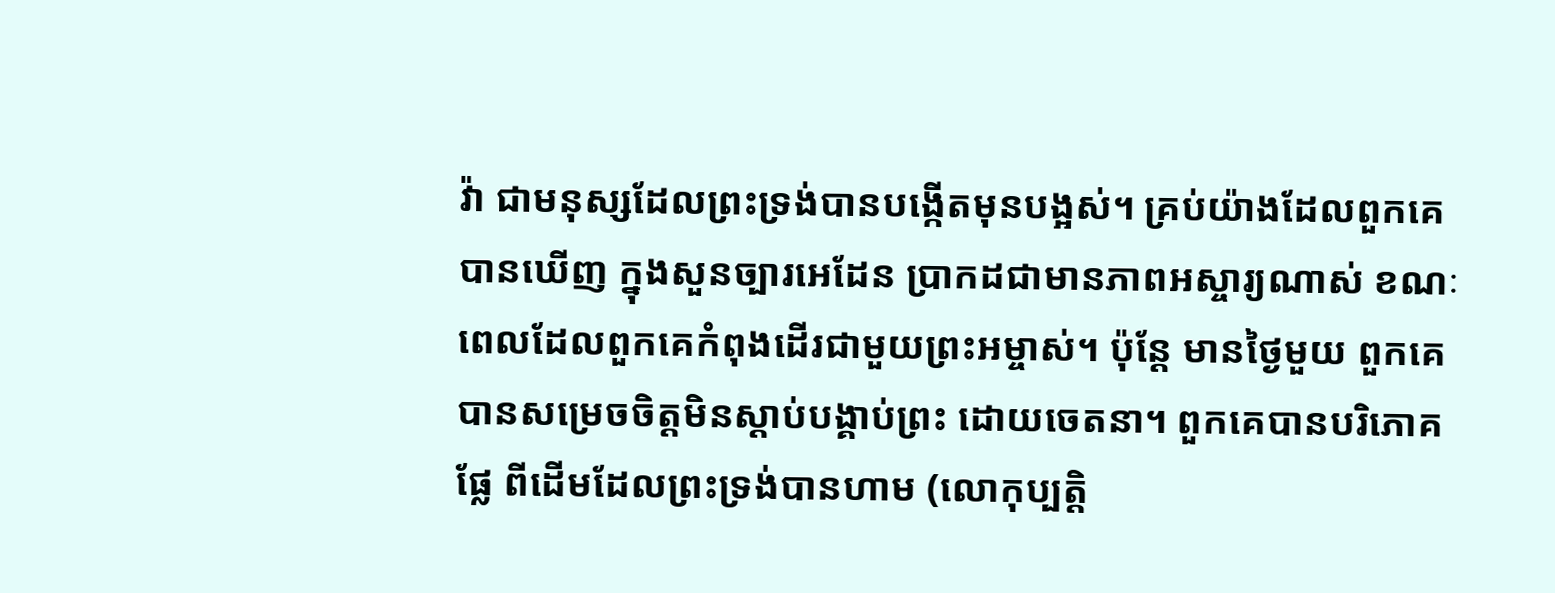វ៉ា ជាមនុស្សដែលព្រះទ្រង់បានបង្កើតមុនបង្អស់។ គ្រប់យ៉ាងដែលពួកគេបានឃើញ ក្នុងសួនច្បារអេដែន ប្រាកដជាមានភាពអស្ចារ្យណាស់ ខណៈពេលដែលពួកគេកំពុងដើរជាមួយព្រះអម្ចាស់។ ប៉ុន្តែ មានថ្ងៃមួយ ពួកគេបានសម្រេចចិត្តមិនស្ដាប់បង្គាប់ព្រះ ដោយចេតនា។ ពួកគេបានបរិភោគផ្លែ ពីដើមដែលព្រះទ្រង់បានហាម (លោកុប្បត្តិ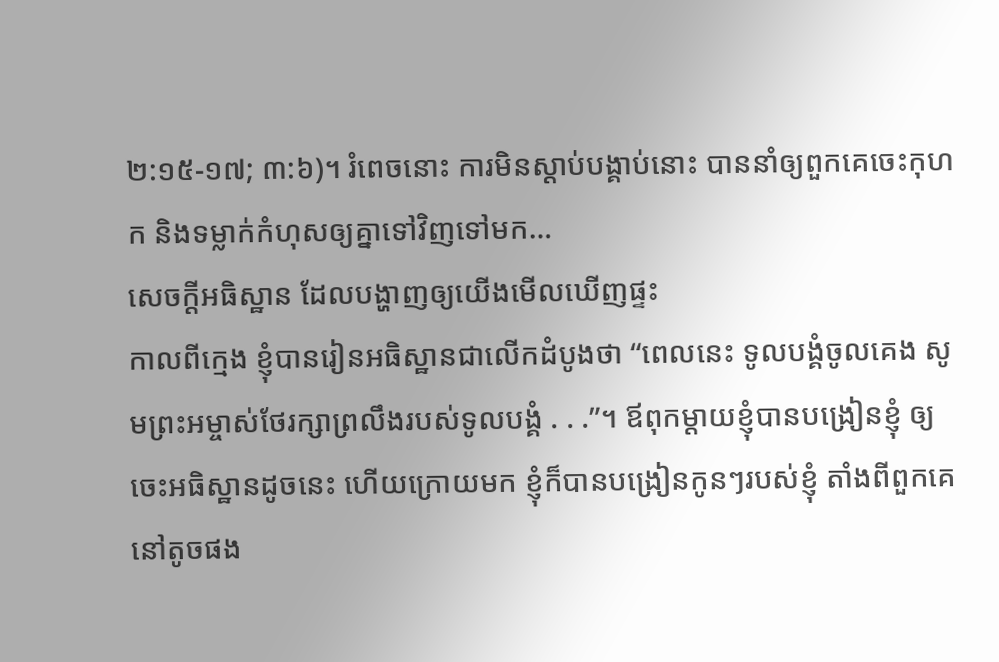២:១៥-១៧; ៣:៦)។ រំពេចនោះ ការមិនស្ដាប់បង្គាប់នោះ បាននាំឲ្យពួកគេចេះកុហក និងទម្លាក់កំហុសឲ្យគ្នាទៅវិញទៅមក…
សេចក្ដីអធិស្ឋាន ដែលបង្ហាញឲ្យយើងមើលឃើញផ្ទះ
កាលពីក្មេង ខ្ញុំបានរៀនអធិស្ឋានជាលើកដំបូងថា “ពេលនេះ ទូលបង្គំចូលគេង សូមព្រះអម្ចាស់ថែរក្សាព្រលឹងរបស់ទូលបង្គំ . . .”។ ឪពុកម្តាយខ្ញុំបានបង្រៀនខ្ញុំ ឲ្យចេះអធិស្ឋានដូចនេះ ហើយក្រោយមក ខ្ញុំក៏បានបង្រៀនកូនៗរបស់ខ្ញុំ តាំងពីពួកគេនៅតូចផង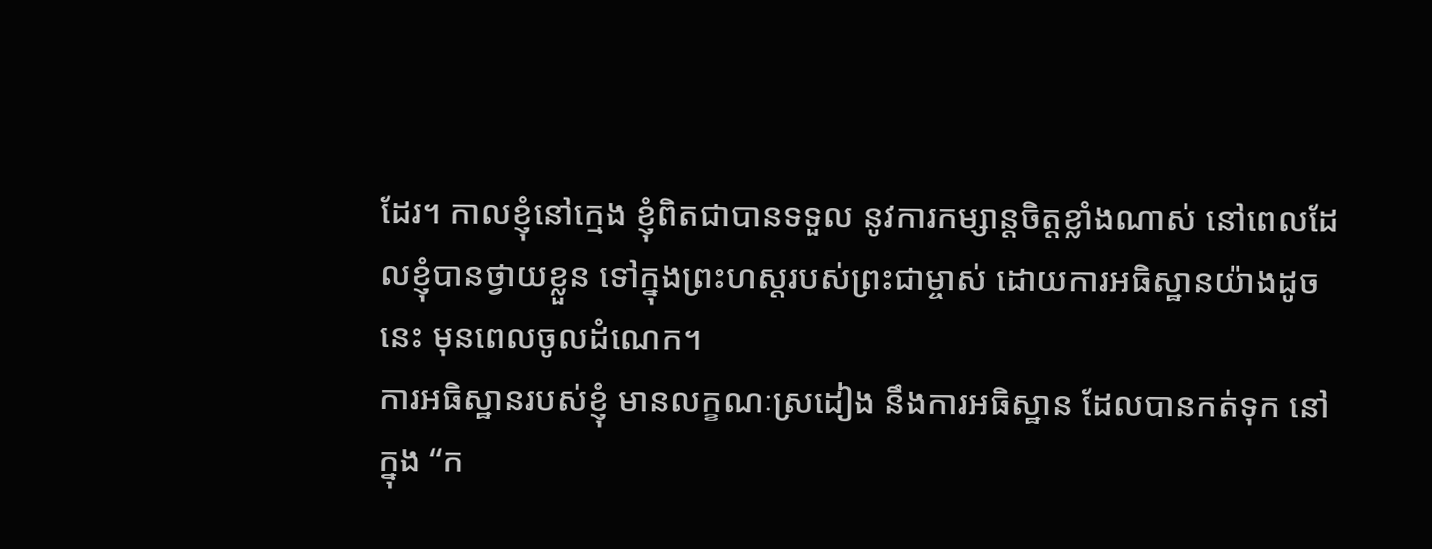ដែរ។ កាលខ្ញុំនៅក្មេង ខ្ញុំពិតជាបានទទួល នូវការកម្សាន្តចិត្តខ្លាំងណាស់ នៅពេលដែលខ្ញុំបានថ្វាយខ្លួន ទៅក្នុងព្រះហស្តរបស់ព្រះជាម្ចាស់ ដោយការអធិស្ឋានយ៉ាងដូចនេះ មុនពេលចូលដំណេក។
ការអធិស្ឋានរបស់ខ្ញុំ មានលក្ខណៈស្រដៀង នឹងការអធិស្ឋាន ដែលបានកត់ទុក នៅក្នុង “ក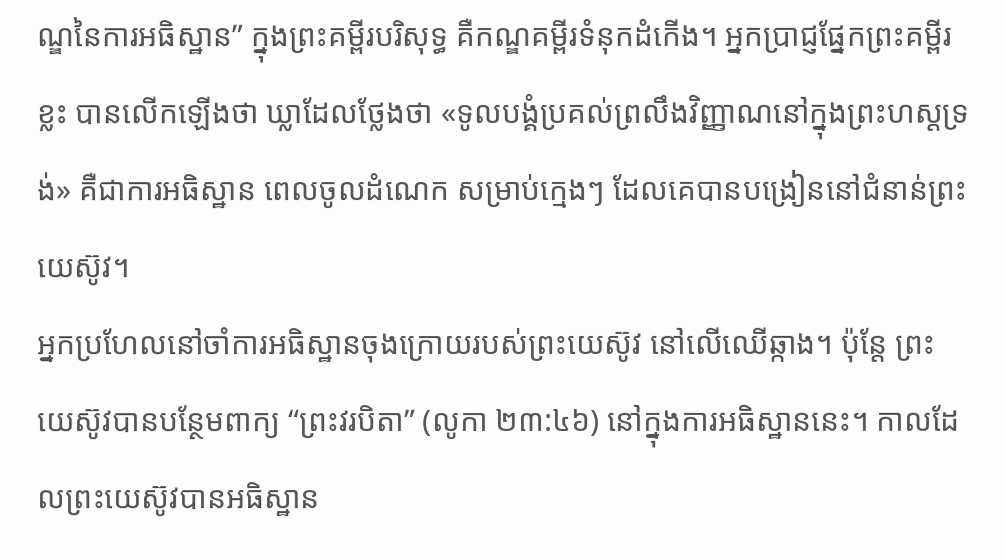ណ្ឌនៃការអធិស្ឋាន” ក្នុងព្រះគម្ពីរបរិសុទ្ធ គឺកណ្ឌគម្ពីរទំនុកដំកើង។ អ្នកប្រាជ្ញផ្នែកព្រះគម្ពីរខ្លះ បានលើកឡើងថា ឃ្លាដែលថ្លែងថា «ទូលបង្គំប្រគល់ព្រលឹងវិញ្ញាណនៅក្នុងព្រះហស្តទ្រង់» គឺជាការអធិស្ឋាន ពេលចូលដំណេក សម្រាប់ក្មេងៗ ដែលគេបានបង្រៀននៅជំនាន់ព្រះយេស៊ូវ។
អ្នកប្រហែលនៅចាំការអធិស្ឋានចុងក្រោយរបស់ព្រះយេស៊ូវ នៅលើឈើឆ្កាង។ ប៉ុន្តែ ព្រះយេស៊ូវបានបន្ថែមពាក្យ “ព្រះវរបិតា” (លូកា ២៣:៤៦) នៅក្នុងការអធិស្ឋាននេះ។ កាលដែលព្រះយេស៊ូវបានអធិស្ឋាន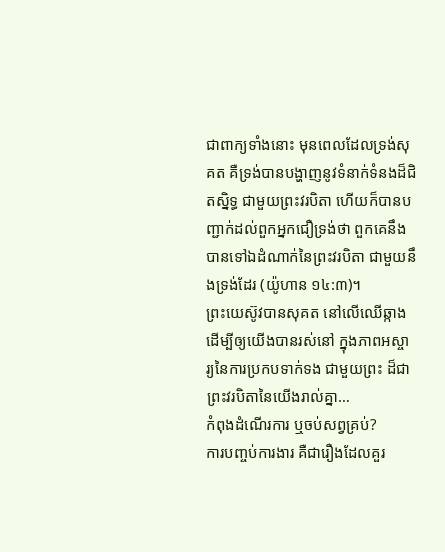ជាពាក្យទាំងនោះ មុនពេលដែលទ្រង់សុគត គឺទ្រង់បានបង្ហាញនូវទំនាក់ទំនងដ៏ជិតស្និទ្ធ ជាមួយព្រះវរបិតា ហើយក៏បានបញ្ជាក់ដល់ពួកអ្នកជឿទ្រង់ថា ពួកគេនឹងបានទៅឯដំណាក់នៃព្រះវរបិតា ជាមួយនឹងទ្រង់ដែរ (យ៉ូហាន ១៤:៣)។
ព្រះយេស៊ូវបានសុគត នៅលើឈើឆ្កាង ដើម្បីឲ្យយើងបានរស់នៅ ក្នុងភាពអស្ចារ្យនៃការប្រកបទាក់ទង ជាមួយព្រះ ដ៏ជាព្រះវរបិតានៃយើងរាល់គ្នា…
កំពុងដំណើរការ ឬចប់សព្វគ្រប់?
ការបញ្ចប់ការងារ គឺជារឿងដែលគួរ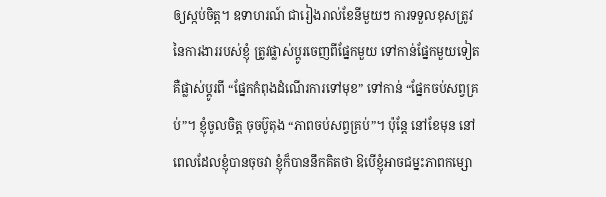ឲ្យស្កប់ចិត្ត។ ឧទាហរណ៍ ជារៀងរាល់ខែនីមួយៗ ការទទួលខុសត្រូវនៃការងាររបស់ខ្ញុំ ត្រូវផ្លាស់ប្ដូរចេញពីផ្នែកមួយ ទៅកាន់ផ្នែកមួយទៀត គឺផ្លាស់ប្តូរពី “ផ្នែកកំពុងដំណើរការទៅមុខ” ទៅកាន់ “ផ្នែកចប់សព្វគ្រប់”។ ខ្ញុំចូលចិត្ត ចុចប៊ូតុង “ភាពចប់សព្វគ្រប់”។ ប៉ុន្តែ នៅខែមុន នៅពេលដែលខ្ញុំបានចុចវា ខ្ញុំក៏បាននឹកគិតថា ឱបើខ្ញុំអាចជម្នះភាពកម្សោ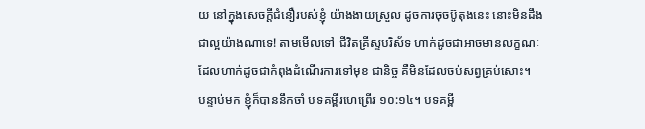យ នៅក្នុងសេចក្តីជំនឿរបស់ខ្ញុំ យ៉ាងងាយស្រួល ដូចការចុចប៊ូតុងនេះ នោះមិនដឹងជាល្អយ៉ាងណាទេ! តាមមើលទៅ ជីវិតគ្រីស្ទបរិស័ទ ហាក់ដូចជាអាចមានលក្ខណៈ ដែលហាក់ដូចជាកំពុងដំណើរការទៅមុខ ជានិច្ច គឺមិនដែលចប់សព្វគ្រប់សោះ។
បន្ទាប់មក ខ្ញុំក៏បាននឹកចាំ បទគម្ពីរហេព្រើរ ១០:១៤។ បទគម្ពី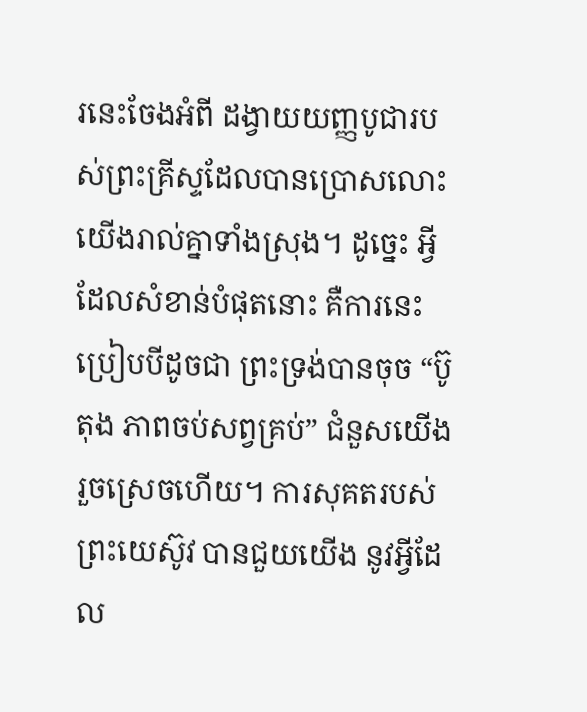រនេះចែងអំពី ដង្វាយយញ្ញបូជារបស់ព្រះគ្រីស្ទដែលបានប្រោសលោះយើងរាល់គ្នាទាំងស្រុង។ ដូច្នេះ អ្វីដែលសំខាន់បំផុតនោះ គឺការនេះ ប្រៀបបីដូចជា ព្រះទ្រង់បានចុច “ប៊ូតុង ភាពចប់សព្វគ្រប់” ជំនួសយើងរួចស្រេចហើយ។ ការសុគតរបស់ព្រះយេស៊ូវ បានជួយយើង នូវអ្វីដែល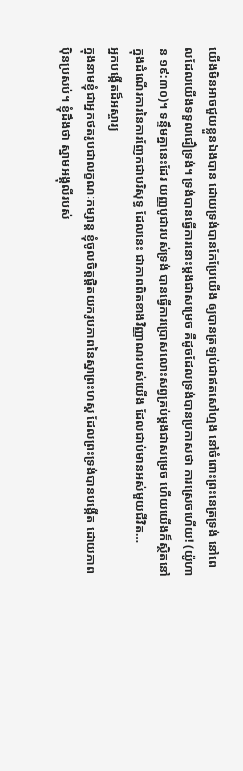យើងមិនអាចជួយខ្លួនឯងបាន ដោយទ្រង់បានកែប្រែយើង ឲ្យបានត្រឡប់ជាឥតសៅហ្មង នៅចំពោះព្រះនេត្រទ្រង់ នៅពេលដែលយើងទទួលជឿទ្រង់។ ទ្រង់បានធ្វើការនោះម្ដងជាសម្រេច គឺដូចដែលទ្រង់បានប្រកាសថា ការស្រេចហើយ! (យ៉ូហាន ១៩:៣០)។ ទន្ទឹមគ្នានេះដែរ យញ្ញបូជារបស់ទ្រង់ បានធ្វើការប្រោសលោះសព្វគ្រប់ម្ដងជាសម្រេច ហើយយើងក៏ស្ថិតនៅក្នុងដំណើរការនៃការញែកជាបរិសុទ្ធ ដែលនេះ ជាភាពពិតខាងវិញ្ញាណរបស់យើង ដែលជាប់មានអស់មួយជីវិត…
អ្នកបង្កើតដ៏អស្ចារ្យ
ក្នុងនាមខ្ញុំជាអ្នកថតរូបជាលក្ខណៈកម្សាន្ត ខ្ញុំចូលចិត្តផ្ដិតយករូបភាពនៃស្នាព្រះហស្ត ដែលព្រះទ្រង់បានបង្កើត ដោយភាពប៉ិនប្រសប់។ ខ្ញុំដឹងថា ស្នាមអង្គុលីរបស់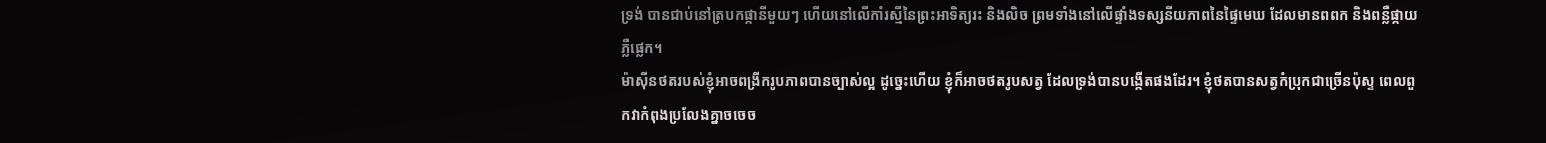ទ្រង់ បានជាប់នៅត្របកផ្កានីមួយៗ ហើយនៅលើកាំរស្មីនៃព្រះអាទិត្យរះ និងលិច ព្រមទាំងនៅលើផ្ទាំងទស្សនីយភាពនៃផ្ទៃមេឃ ដែលមានពពក និងពន្លឺផ្កាយភ្លឺផ្លេក។
ម៉ាស៊ីនថតរបស់ខ្ញុំអាចពង្រីករូបភាពបានច្បាស់ល្អ ដូច្នេះហើយ ខ្ញុំក៏អាចថតរូបសត្វ ដែលទ្រង់បានបង្កើតផងដែរ។ ខ្ញុំថតបានសត្វកំប្រុកជាច្រើនប៉ុស្ទ ពេលពួកវាកំពុងប្រលែងគ្នាចចេច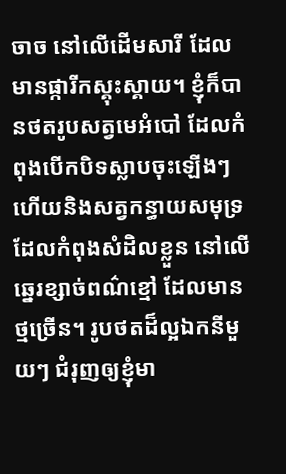ចាច នៅលើដើមសារី ដែលមានផ្ការីកស្គុះស្គាយ។ ខ្ញុំក៏បានថតរូបសត្វមេអំបៅ ដែលកំពុងបើកបិទស្លាបចុះឡើងៗ ហើយនិងសត្វកន្ធាយសមុទ្រ ដែលកំពុងសំដិលខ្លួន នៅលើឆ្នេរខ្សាច់ពណ៌ខ្មៅ ដែលមានថ្មច្រើន។ រូបថតដ៏ល្អឯកនីមួយៗ ជំរុញឲ្យខ្ញុំមា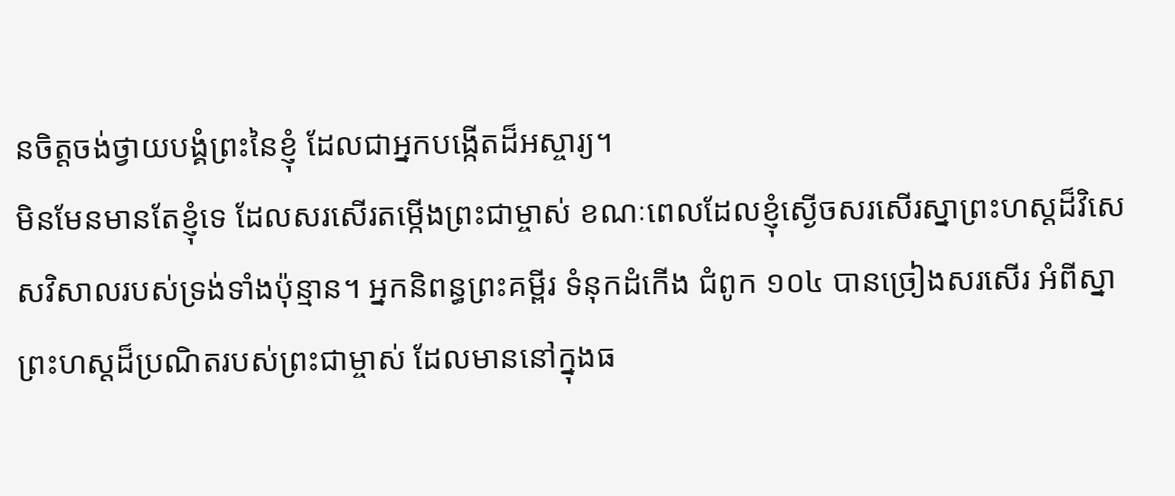នចិត្តចង់ថ្វាយបង្គំព្រះនៃខ្ញុំ ដែលជាអ្នកបង្កើតដ៏អស្ចារ្យ។
មិនមែនមានតែខ្ញុំទេ ដែលសរសើរតម្កើងព្រះជាម្ចាស់ ខណៈពេលដែលខ្ញុំស្ងើចសរសើរស្នាព្រះហស្តដ៏វិសេសវិសាលរបស់ទ្រង់ទាំងប៉ុន្មាន។ អ្នកនិពន្ធព្រះគម្ពីរ ទំនុកដំកើង ជំពូក ១០៤ បានច្រៀងសរសើរ អំពីស្នាព្រះហស្តដ៏ប្រណិតរបស់ព្រះជាម្ចាស់ ដែលមាននៅក្នុងធ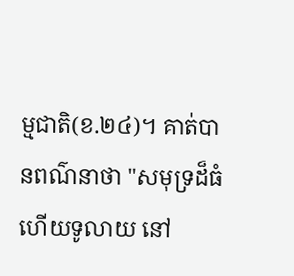ម្មជាតិ(ខ.២៤)។ គាត់បានពណ៌នាថា "សមុទ្រដ៏ធំ ហើយទូលាយ នៅ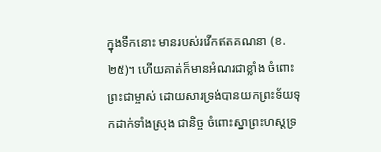ក្នុងទឹកនោះ មានរបស់រវើកឥតគណនា (ខ.២៥)។ ហើយគាត់ក៏មានអំណរជាខ្លាំង ចំពោះព្រះជាម្ចាស់ ដោយសារទ្រង់បានយកព្រះទ័យទុកដាក់ទាំងស្រុង ជានិច្ច ចំពោះស្នាព្រះហស្តទ្រ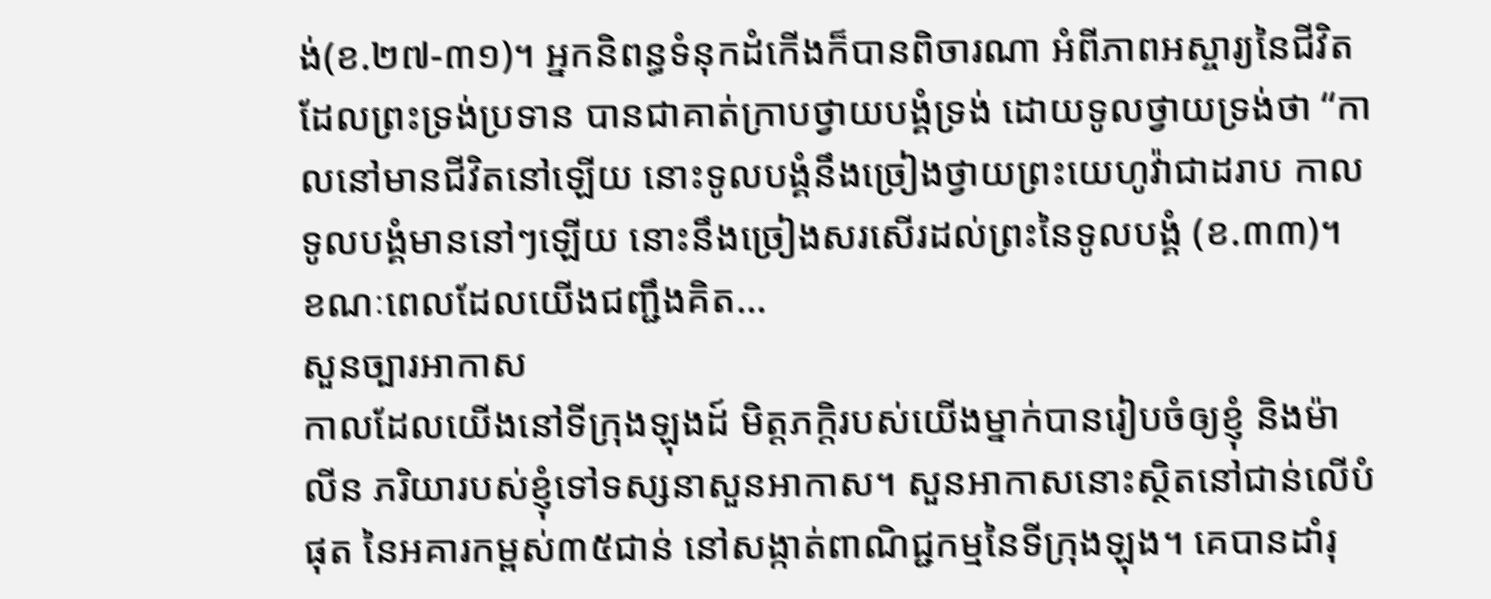ង់(ខ.២៧-៣១)។ អ្នកនិពន្ធទំនុកដំកើងក៏បានពិចារណា អំពីភាពអស្ចារ្យនៃជីវិតដែលព្រះទ្រង់ប្រទាន បានជាគាត់ក្រាបថ្វាយបង្គំទ្រង់ ដោយទូលថ្វាយទ្រង់ថា “កាលនៅមានជីវិតនៅឡើយ នោះទូលបង្គំនឹងច្រៀងថ្វាយព្រះយេហូវ៉ាជាដរាប កាលទូលបង្គំមាននៅៗឡើយ នោះនឹងច្រៀងសរសើរដល់ព្រះនៃទូលបង្គំ (ខ.៣៣)។
ខណៈពេលដែលយើងជញ្ជឹងគិត…
សួនច្បារអាកាស
កាលដែលយើងនៅទីក្រុងឡុងដ៍ មិត្តភក្ដិរបស់យើងម្នាក់បានរៀបចំឲ្យខ្ញុំ និងម៉ាលីន ភរិយារបស់ខ្ញុំទៅទស្សនាសួនអាកាស។ សួនអាកាសនោះស្ថិតនៅជាន់លើបំផុត នៃអគារកម្ពស់៣៥ជាន់ នៅសង្កាត់ពាណិជ្ជកម្មនៃទីក្រុងឡុង។ គេបានដាំរុ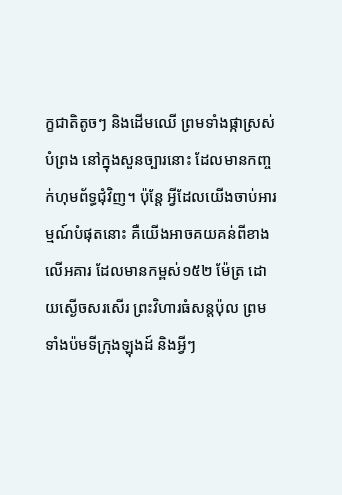ក្ខជាតិតូចៗ និងដើមឈើ ព្រមទាំងផ្កាស្រស់បំព្រង នៅក្នុងសួនច្បារនោះ ដែលមានកញ្ចក់ហុមព័ទ្ធជុំវិញ។ ប៉ុន្តែ អ្វីដែលយើងចាប់អារម្មណ៍បំផុតនោះ គឺយើងអាចគយគន់ពីខាងលើអគារ ដែលមានកម្ពស់១៥២ ម៉ែត្រ ដោយស្ងើចសរសើរ ព្រះវិហារធំសន្តប៉ុល ព្រមទាំងប៉មទីក្រុងឡុងដ៍ និងអ្វីៗ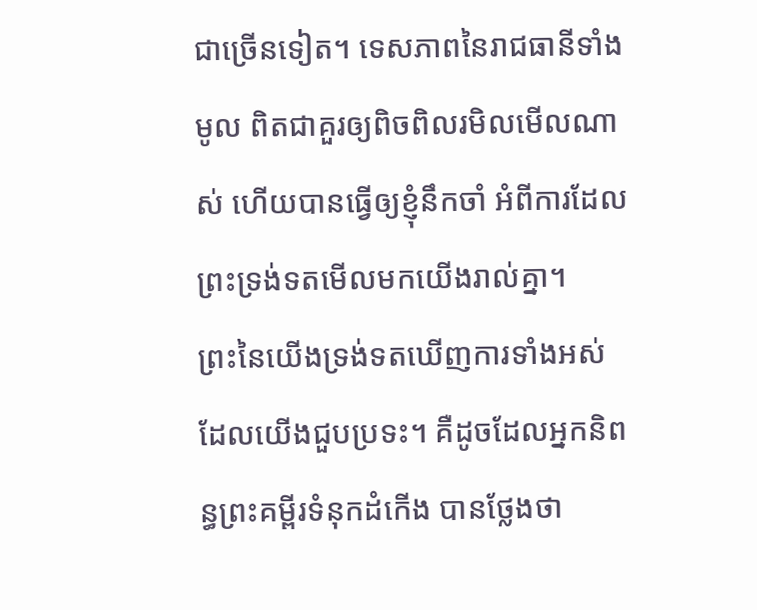ជាច្រើនទៀត។ ទេសភាពនៃរាជធានីទាំងមូល ពិតជាគួរឲ្យពិចពិលរមិលមើលណាស់ ហើយបានធ្វើឲ្យខ្ញុំនឹកចាំ អំពីការដែលព្រះទ្រង់ទតមើលមកយើងរាល់គ្នា។
ព្រះនៃយើងទ្រង់ទតឃើញការទាំងអស់ ដែលយើងជួបប្រទះ។ គឺដូចដែលអ្នកនិពន្ធព្រះគម្ពីរទំនុកដំកើង បានថ្លែងថា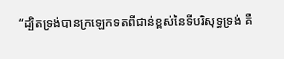“ដ្បិតទ្រង់បានក្រឡេកទតពីជាន់ខ្ពស់នៃទីបរិសុទ្ធទ្រង់ គឺ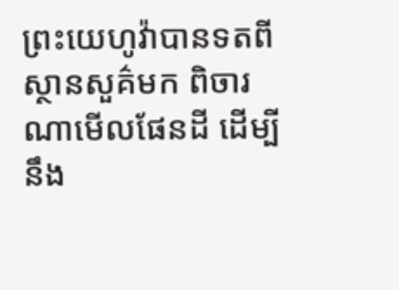ព្រះយេហូវ៉ាបានទតពីស្ថានសួគ៌មក ពិចារណាមើលផែនដី ដើម្បីនឹង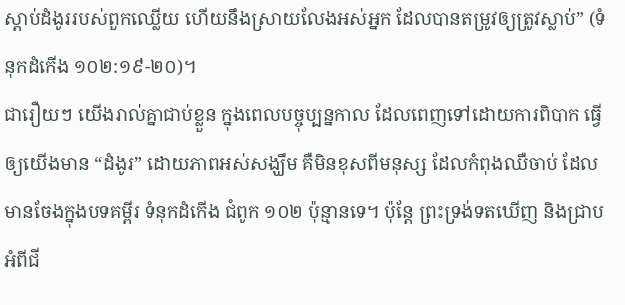ស្តាប់ដំងូររបស់ពួកឈ្លើយ ហើយនឹងស្រាយលែងអស់អ្នក ដែលបានតម្រូវឲ្យត្រូវស្លាប់” (ទំនុកដំកើង ១០២:១៩-២០)។
ជារឿយៗ យើងរាល់គ្នាជាប់ខ្លួន ក្នុងពេលបច្ចុប្បន្នកាល ដែលពេញទៅដោយការពិបាក ធ្វើឲ្យយើងមាន “ដំងូរ” ដោយភាពអស់សង្ឃឹម គឺមិនខុសពីមនុស្ស ដែលកំពុងឈឺចាប់ ដែលមានចែងក្នុងបទគម្ពីរ ទំនុកដំកើង ជំពូក ១០២ ប៉ុន្មានទេ។ ប៉ុន្តែ ព្រះទ្រង់ទតឃើញ និងជ្រាប អំពីជី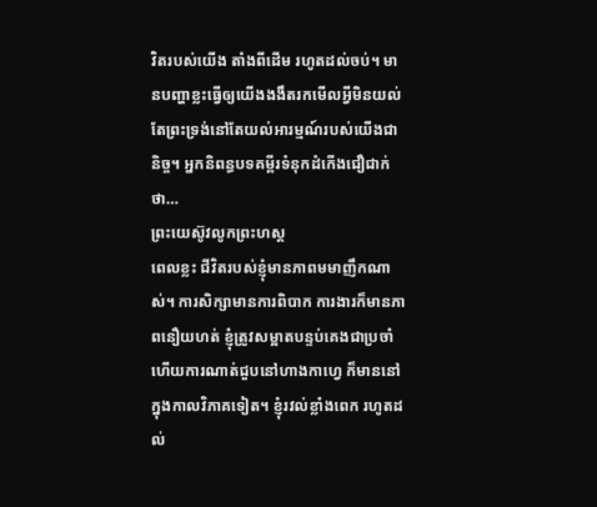វិតរបស់យើង តាំងពីដើម រហូតដល់ចប់។ មានបញ្ហាខ្លះធ្វើឲ្យយើងងងឹតរកមើលអ្វីមិនយល់ តែព្រះទ្រង់នៅតែយល់អារម្មណ៍របស់យើងជានិច្ច។ អ្នកនិពន្ធបទគម្ពីរទំនុកដំកើងជឿជាក់ថា…
ព្រះយេស៊ូវលូកព្រះហស្ត
ពេលខ្លះ ជីវិតរបស់ខ្ញុំមានភាពមមាញឹកណាស់។ ការសិក្សាមានការពិបាក ការងារក៏មានភាពនឿយហត់ ខ្ញុំត្រូវសម្អាតបន្ទប់គេងជាប្រចាំ ហើយការណាត់ជួបនៅហាងកាហ្វេ ក៏មាននៅក្នុងកាលវិភាគទៀត។ ខ្ញុំរវល់ខ្លាំងពេក រហូតដល់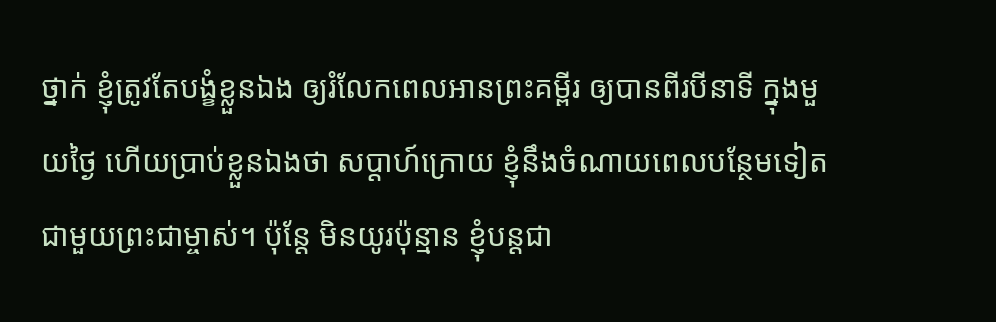ថ្នាក់ ខ្ញុំត្រូវតែបង្ខំខ្លួនឯង ឲ្យរំលែកពេលអានព្រះគម្ពីរ ឲ្យបានពីរបីនាទី ក្នុងមួយថ្ងៃ ហើយប្រាប់ខ្លួនឯងថា សប្ដាហ៍ក្រោយ ខ្ញុំនឹងចំណាយពេលបន្ថែមទៀតជាមួយព្រះជាម្ចាស់។ ប៉ុន្តែ មិនយូរប៉ុន្មាន ខ្ញុំបន្តជា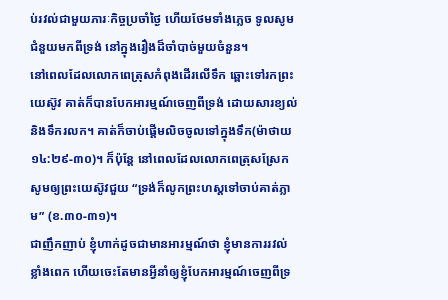ប់រវល់ជាមួយភារៈកិច្ចប្រចាំថ្ងៃ ហើយថែមទាំងភ្លេច ទូលសូមជំនួយមកពីទ្រង់ នៅក្នុងរឿងដ៏ចាំបាច់មួយចំនួន។
នៅពេលដែលលោកពេត្រុសកំពុងដើរលើទឹក ឆ្ពោះទៅរកព្រះយេស៊ូវ គាត់ក៏បានបែកអារម្មណ៍ចេញពីទ្រង់ ដោយសារខ្យល់ និងទឹករលក។ គាត់ក៏ចាប់ផ្ដើមលិចចូលទៅក្នុងទឹក(ម៉ាថាយ ១៤:២៩-៣០)។ ក៏ប៉ុន្តែ នៅពេលដែលលោកពេត្រុសស្រែកសូមឲ្យព្រះយេស៊ូវជួយ “ទ្រង់ក៏លូកព្រះហស្តទៅចាប់គាត់ភ្លាម” (ខ.៣០-៣១)។
ជាញឹកញាប់ ខ្ញុំហាក់ដូចជាមានអារម្មណ៍ថា ខ្ញុំមានការរវល់ខ្លាំងពេក ហើយចេះតែមានអ្វីនាំឲ្យខ្ញុំបែកអារម្មណ៍ចេញពីទ្រ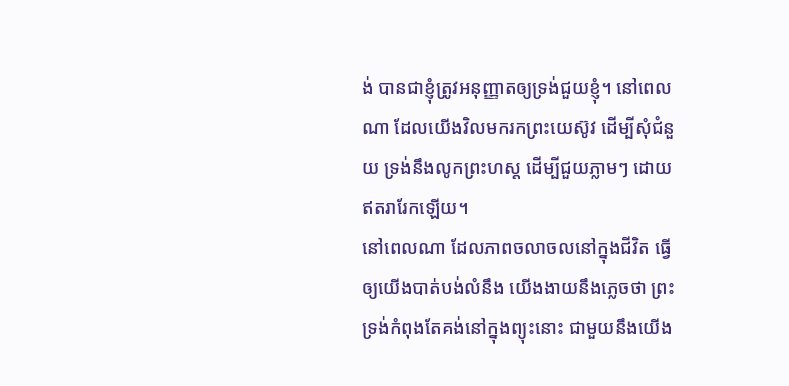ង់ បានជាខ្ញុំត្រូវអនុញ្ញាតឲ្យទ្រង់ជួយខ្ញុំ។ នៅពេលណា ដែលយើងវិលមករកព្រះយេស៊ូវ ដើម្បីសុំជំនួយ ទ្រង់នឹងលូកព្រះហស្ត ដើម្បីជួយភ្លាមៗ ដោយឥតរារែកឡើយ។
នៅពេលណា ដែលភាពចលាចលនៅក្នុងជីវិត ធ្វើឲ្យយើងបាត់បង់លំនឹង យើងងាយនឹងភ្លេចថា ព្រះទ្រង់កំពុងតែគង់នៅក្នុងព្យុះនោះ ជាមួយនឹងយើង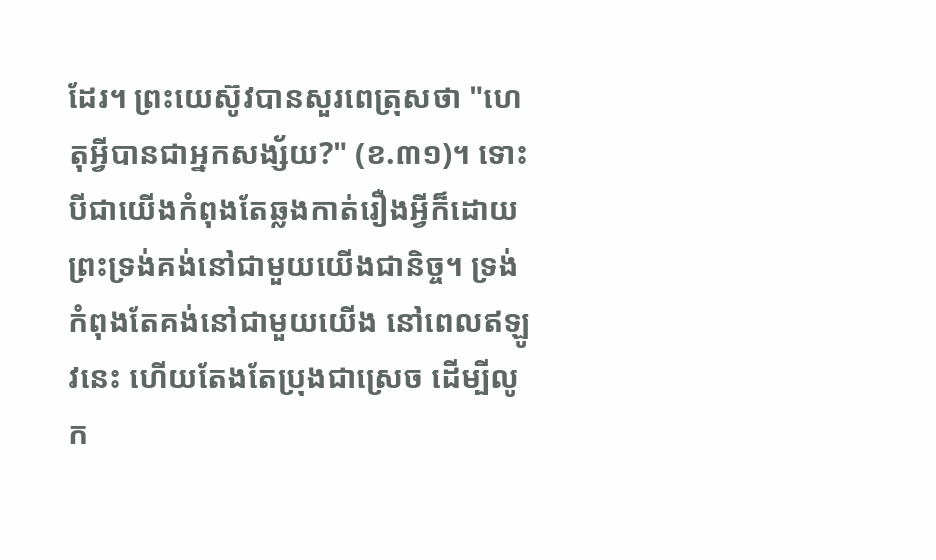ដែរ។ ព្រះយេស៊ូវបានសួរពេត្រុសថា "ហេតុអ្វីបានជាអ្នកសង្ស័យ?" (ខ.៣១)។ ទោះបីជាយើងកំពុងតែឆ្លងកាត់រឿងអ្វីក៏ដោយ ព្រះទ្រង់គង់នៅជាមួយយើងជានិច្ច។ ទ្រង់កំពុងតែគង់នៅជាមួយយើង នៅពេលឥឡូវនេះ ហើយតែងតែប្រុងជាស្រេច ដើម្បីលូក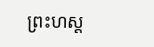ព្រះហស្ត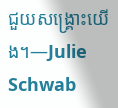ជួយសង្រ្គោះយើង។—Julie Schwab